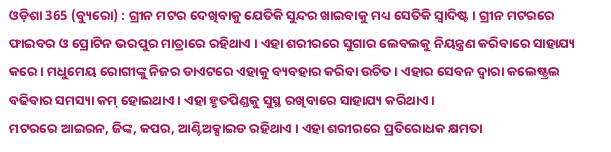ଓଡ଼ିଶା 365 (ବ୍ୟୁରୋ) : ଗ୍ରୀନ ମଟର ଦେଖିବାକୁ ଯେତିକି ସୁନ୍ଦର ଖାଇବାକୁ ମଧ୍ୟ ସେତିକି ସ୍ୱାଦିଷ୍ଟ । ଗ୍ରୀନ ମଟରରେ ଫାଇବର ଓ ପ୍ରୋଟିନ ଭରପୁର ମାତ୍ରାରେ ରହିଥାଏ । ଏହା ଶରୀରରେ ସୁଗାର ଲେବଲକୁ ନିୟନ୍ତ୍ରଣ କରିବାରେ ସାହାଯ୍ୟ କରେ । ମଧୁମେୟ ରୋଗୀଙ୍କୁ ନିଜର ଡାଏଟରେ ଏହାକୁ ବ୍ୟବହାର କରିବା ଉଚିତ । ଏହାର ସେବନ ଦ୍ଵାରା କଲେଷ୍ଟ୍ରଲ ବଢିବାର ସମସ୍ୟା କମ୍ ହୋଇଥାଏ । ଏହା ହୃତପିଣ୍ଡକୁ ସୁସ୍ଥ ରଖିବାରେ ସାହାଯ୍ୟ କରିଥାଏ ।
ମଟରରେ ଆଇରନ, ଜିଙ୍କ, କପର, ଆଣ୍ଟିଅକ୍ସାଇଡ ରହିଥାଏ । ଏହା ଶରୀରରେ ପ୍ରତିରୋଧକ କ୍ଷମତା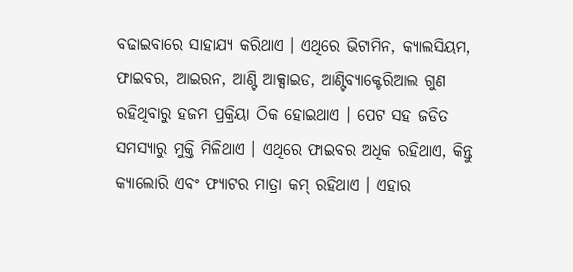ବଢାଇବାରେ ସାହାଯ୍ୟ କରିଥାଏ । ଏଥିରେ ଭିଟାମିନ, କ୍ୟାଲସିୟମ, ଫାଇବର, ଆଇରନ, ଆଣ୍ଟି ଆକ୍ସାଇଡ, ଆଣ୍ଟିବ୍ୟାକ୍ଟେରିଆଲ ଗୁଣ ରହିଥିବାରୁ ହଜମ ପ୍ରକ୍ରିୟା ଠିକ ହୋଇଥାଏ । ପେଟ ସହ ଜଡିତ ସମସ୍ୟାରୁ ମୁକ୍ତି ମିଳିଥାଏ । ଏଥିରେ ଫାଇବର ଅଧିକ ରହିଥାଏ, କିନ୍ତୁ କ୍ୟାଲୋରି ଏବଂ ଫ୍ୟାଟର ମାତ୍ରା କମ୍ ରହିଥାଏ । ଏହାର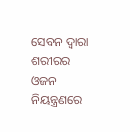ସେବନ ଦ୍ଵାରା ଶରୀରର ଓଜନ ନିୟନ୍ତ୍ରଣରେ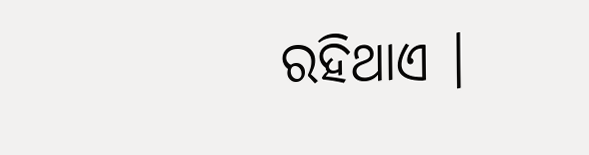ରହିଥାଏ ।